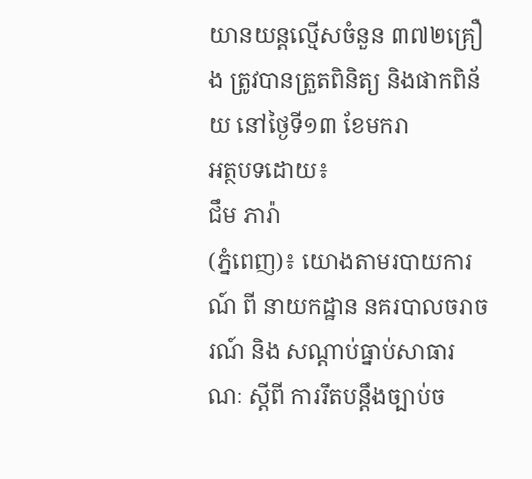យានយន្តល្មើសចំនួន ៣៧២គ្រឿង ត្រូវបានត្រួតពិនិត្យ និងផាកពិន័យ នៅថ្ងៃទី១៣ ខែមករា
អត្ថបទដោយ៖
ជឹម ភារ៉ា
(ភ្នំពេញ)៖ យោងតាមរបាយការណ៍ ពី នាយកដ្ឋាន នគរបាលចរាចរណ៍ និង សណ្តាប់ធ្នាប់សាធារណៈ ស្តីពី ការរឹតបន្ដឹងច្បាប់ច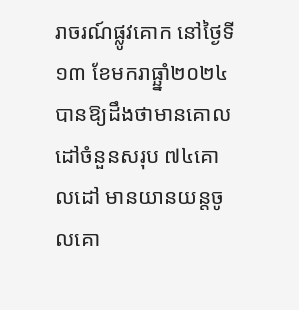រាចរណ៍ផ្លូវគោក នៅថ្ងៃទី១៣ ខែមករាធ្ឆ្នាំ២០២៤ បានឱ្យដឹងថាមានគោលដៅចំនួនសរុប ៧៤គោលដៅ មានយានយន្តចូលគោ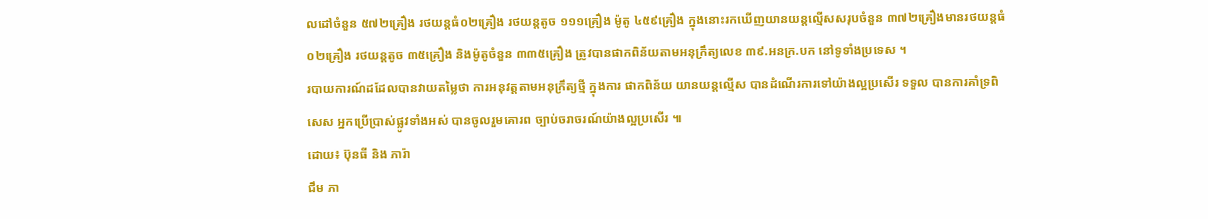លដៅចំនួន ៥៧២គ្រឿង រថយន្តធំ០២គ្រឿង រថយន្តតូច ១១១គ្រឿង ម៉ូតូ ៤៥៩គ្រឿង ក្នុងនោះរកឃើញយានយន្តល្មើសសរុបចំនួន ៣៧២គ្រឿងមានរថយន្តធំ ០២គ្រឿង រថយន្តតូច ៣៥គ្រឿង និងម៉ូតូចំនួន ៣៣៥គ្រឿង ត្រូវបានផាកពិន័យតាមអនុក្រឹត្យលេខ ៣៩.អនក្រ.បក នៅទូទាំងប្រទេស ។
របាយការណ៍ដដែលបានវាយតម្លៃថា ការអនុវត្តតាមអនុក្រឹត្យថ្មី ក្នុងការ ផាកពិន័យ យានយន្តល្មើស បានដំណើរការទៅយ៉ាងល្អប្រសើរ ទទួល បានការគាំទ្រពិសេស អ្នកប្រើប្រាស់ផ្លូវទាំងអស់ បានចូលរួមគោរព ច្បាប់ចរាចរណ៍យ៉ាងល្អប្រសើរ ៕
ដោយ៖ ប៊ុនធី និង ភារ៉ា
ជឹម ភា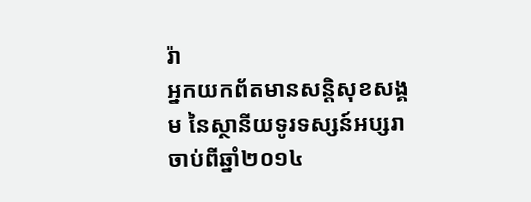រ៉ា
អ្នកយកព័តមានសន្តិសុខសង្គម នៃស្ថានីយទូរទស្សន៍អប្សរា ចាប់ពីឆ្នាំ២០១៤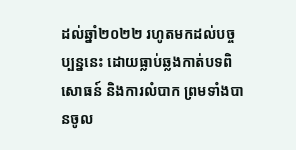ដល់ឆ្នាំ២០២២ រហូតមកដល់បច្ចប្បន្ននេះ ដោយធ្លាប់ឆ្លងកាត់បទពិសោធន៍ និងការលំបាក ព្រមទាំងបានចូល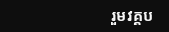រួមវគ្គប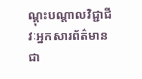ណ្ដុះបណ្ដាលវិជ្ជាជីវៈអ្នកសារព័ត៌មានជា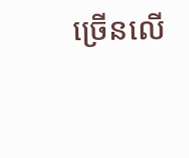ច្រើនលើ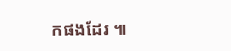កផងដែរ ៕